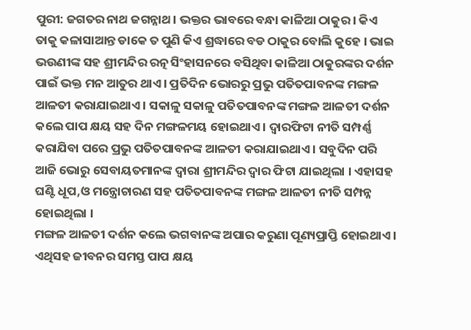ପୁରୀ: ଜଗତର ନାଥ ଜଗନ୍ନାଥ । ଭକ୍ତର ଭାବରେ ବନ୍ଧା କାଳିଆ ଠାକୁର । କିଏ ତାକୁ କଳାସାଆନ୍ତ ଡାକେ ତ ପୁଣି କିଏ ଶ୍ରଦ୍ଧାରେ ବଡ ଠାକୁର ବୋଲି କୁହେ । ଭାଇ ଭଉଣୀଙ୍କ ସହ ଶ୍ରୀମନ୍ଦିର ରତ୍ନ ସିଂହାସନରେ ବସିଥିବା କାଳିଆ ଠାକୁରଙ୍କର ଦର୍ଶନ ପାଇଁ ଭକ୍ତ ମନ ଆତୁର ଥାଏ । ପ୍ରତିଦିନ ଭୋରରୁ ପ୍ରଭୁ ପତିତପାବନଙ୍କ ମଙ୍ଗଳ ଆଳତୀ କରାଯାଇଥାଏ । ସକାଳୁ ସକାଳୁ ପତିତପାବନଙ୍କ ମଙ୍ଗଳ ଆଳତୀ ଦର୍ଶନ କଲେ ପାପ କ୍ଷୟ ସହ ଦିନ ମଙ୍ଗଳମୟ ହୋଇଥାଏ । ଦ୍ବାରଫିଟା ନୀତି ସମ୍ପର୍ଣ୍ଣ କରାଯିବା ପରେ ପ୍ରଭୁ ପତିତପାବନଙ୍କ ଆଳତୀ କରାଯାଇଥାଏ । ସବୁଦିନ ପରି ଆଜି ଭୋରୁ ସେବାୟତମାନଙ୍କ ଦ୍ବାରା ଶ୍ରୀମନ୍ଦିର ଦ୍ବାର ଫିଟା ଯାଇଥିଲା । ଏହାସହ ଘଣ୍ଟି ଧୂପ,ଓ ମନ୍ତ୍ରୋଚାରଣ ସହ ପତିତପାବନଙ୍କ ମଙ୍ଗଳ ଆଳତୀ ନୀତି ସମ୍ପନ୍ନ ହୋଇଥିଲା ।
ମଙ୍ଗଳ ଆଳତୀ ଦର୍ଶନ କଲେ ଭଗବାନଙ୍କ ଅପାର କରୁଣା ପୂଣ୍ୟପ୍ରାପ୍ତି ହୋଇଥାଏ । ଏଥିସହ ଜୀବନର ସମସ୍ତ ପାପ କ୍ଷୟ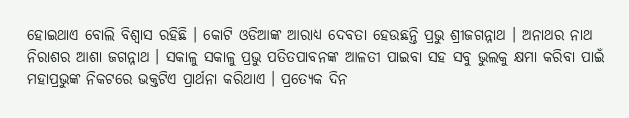ହୋଇଥାଏ ବୋଲି ବିଶ୍ବାସ ରହିଛି । କୋଟି ଓଡିଆଙ୍କ ଆରାଧ୍ୟ ଦେବତା ହେଉଛନ୍ତି ପ୍ରଭୁ ଶ୍ରୀଜଗନ୍ନାଥ । ଅନାଥର ନାଥ ନିରାଶର ଆଶା ଜଗନ୍ନାଥ । ସକାଳୁ ସକାଳୁ ପ୍ରଭୁ ପତିତପାବନଙ୍କ ଆଳତୀ ପାଇବା ସହ ସବୁ ଭୁଲକୁ କ୍ଷମା କରିବା ପାଇଁ ମହାପ୍ରଭୁଙ୍କ ନିକଟରେ ଭକ୍ତଟିଏ ପ୍ରାର୍ଥନା କରିଥାଏ । ପ୍ରତ୍ୟେକ ଦିନ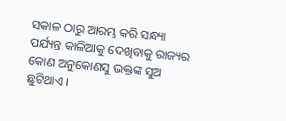ସକାଳ ଠାରୁ ଆରମ୍ଭ କରି ସନ୍ଧ୍ୟା ପର୍ଯ୍ୟନ୍ତ କାଳିଆକୁ ଦେଖିବାକୁ ରାଜ୍ୟର କୋଣ ଅନୁକୋଣସୁ ଭକ୍ତଙ୍କ ସୁଅ ଛୁଟିଥାଏ ।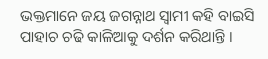ଭକ୍ତମାନେ ଜୟ ଜଗନ୍ନାଥ ସ୍ବାମୀ କହି ବାଇସି ପାହାଚ ଚଢି କାଳିଆକୁ ଦର୍ଶନ କରିଥାନ୍ତି ।